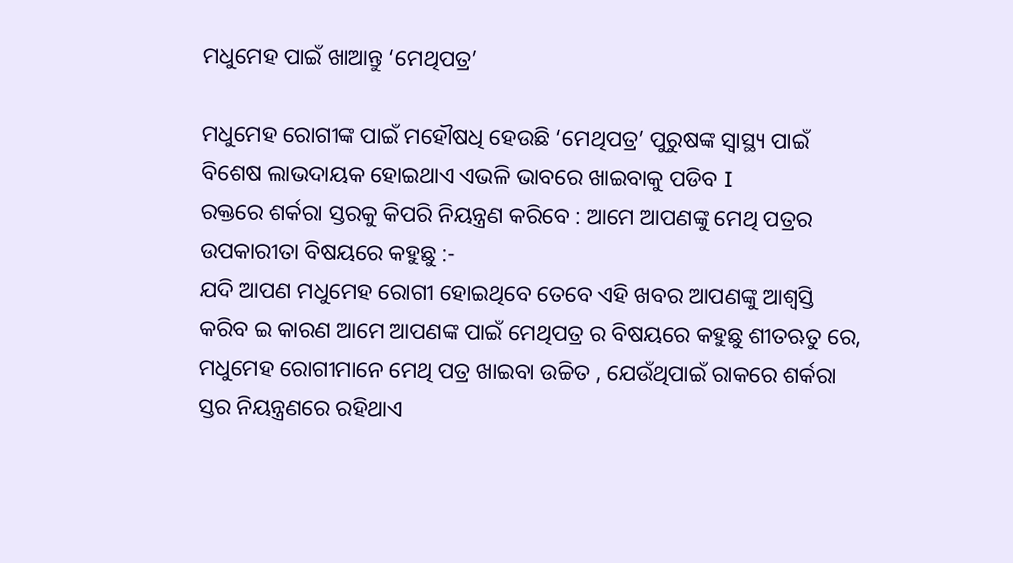ମଧୁମେହ ପାଇଁ ଖାଆନ୍ତୁ ‘ମେଥିପତ୍ର’

ମଧୁମେହ ରୋଗୀଙ୍କ ପାଇଁ ମହୌଷଧି ହେଉଛି ‘ମେଥିପତ୍ର’ ପୁରୁଷଙ୍କ ସ୍ୱାସ୍ଥ୍ୟ ପାଇଁ ବିଶେଷ ଲାଭଦାୟକ ହୋଇଥାଏ ଏଭଳି ଭାବରେ ଖାଇବାକୁ ପଡିବ I
ରକ୍ତରେ ଶର୍କରା ସ୍ତରକୁ କିପରି ନିୟନ୍ତ୍ରଣ କରିବେ : ଆମେ ଆପଣଙ୍କୁ ମେଥି ପତ୍ରର ଉପକାରୀତା ବିଷୟରେ କହୁଛୁ :-
ଯଦି ଆପଣ ମଧୁମେହ ରୋଗୀ ହୋଇଥିବେ ତେବେ ଏହି ଖବର ଆପଣଙ୍କୁ ଆଶ୍ବସ୍ତି କରିବ ଇ କାରଣ ଆମେ ଆପଣଙ୍କ ପାଇଁ ମେଥିପତ୍ର ର ବିଷୟରେ କହୁଛୁ ଶୀତଋତୁ ରେ, ମଧୁମେହ ରୋଗୀମାନେ ମେଥି ପତ୍ର ଖାଇବା ଉଚ୍ଚିତ , ଯେଉଁଥିପାଇଁ ରାକରେ ଶର୍କରା ସ୍ତର ନିୟନ୍ତ୍ରଣରେ ରହିଥାଏ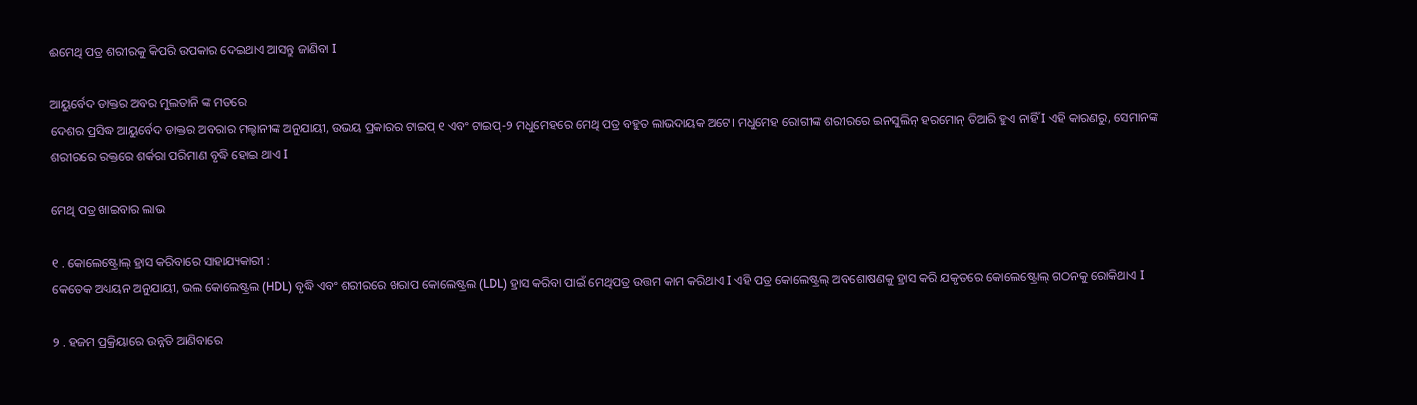ଈମେଥି ପତ୍ର ଶରୀରକୁ କିପରି ଉପକାର ଦେଇଥାଏ ଆସନ୍ତୁ ଜାଣିବା I

ଆୟୁର୍ବେଦ ଡାକ୍ତର ଅବର ମୁଲତାନି ଙ୍କ ମତରେ
ଦେଶର ପ୍ରସିଦ୍ଧ ଆୟୁର୍ବେଦ ଡାକ୍ତର ଅବରାର ମଲ୍ଟାନୀଙ୍କ ଅନୁଯାୟୀ, ଉଭୟ ପ୍ରକାରର ଟାଇପ୍ ୧ ଏବଂ ଟାଇପ୍-୨ ମଧୁମେହରେ ମେଥି ପତ୍ର ବହୁତ ଲାଭଦାୟକ ଅଟେ। ମଧୁମେହ ରୋଗୀଙ୍କ ଶରୀରରେ ଇନସୁଲିନ୍ ହରମୋନ୍ ତିଆରି ହୁଏ ନାହିଁ I ଏହି କାରଣରୁ, ସେମାନଙ୍କ ଶରୀରରେ ରକ୍ତରେ ଶର୍କରା ପରିମାଣ ବୃଦ୍ଧି ହୋଇ ଥାଏ I

ମେଥି ପତ୍ର ଖାଇବାର ଲାଭ

୧ . କୋଲେଷ୍ଟ୍ରୋଲ୍ ହ୍ରାସ କରିବାରେ ସାହାଯ୍ୟକାରୀ :
କେତେକ ଅଧ୍ୟୟନ ଅନୁଯାୟୀ, ଭଲ କୋଲେଷ୍ଟ୍ରଲ (HDL) ବୃଦ୍ଧି ଏବଂ ଶରୀରରେ ଖରାପ କୋଲେଷ୍ଟ୍ରଲ (LDL) ହ୍ରାସ କରିବା ପାଇଁ ମେଥିପତ୍ର ଉତ୍ତମ କାମ କରିଥାଏ I ଏହି ପତ୍ର କୋଲେଷ୍ଟ୍ରଲ୍ ଅବଶୋଷଣକୁ ହ୍ରାସ କରି ଯକୃତରେ କୋଲେଷ୍ଟ୍ରୋଲ୍ ଗଠନକୁ ରୋକିଥାଏ I

୨ . ହଜମ ପ୍ରକ୍ରିୟାରେ ଉନ୍ନତି ଆଣିବାରେ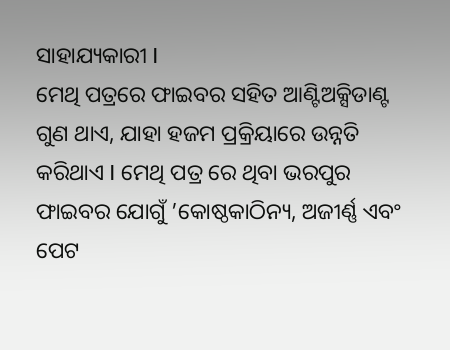ସାହାଯ୍ୟକାରୀ I
ମେଥି ପତ୍ରରେ ଫାଇବର ସହିତ ଆଣ୍ଟିଅକ୍ସିଡାଣ୍ଟ ଗୁଣ ଥାଏ, ଯାହା ହଜମ ପ୍ରକ୍ରିୟାରେ ଉନ୍ନତି କରିଥାଏ I ମେଥି ପତ୍ର ରେ ଥିବା ଭରପୁର ଫାଇବର ଯୋଗୁଁ ’କୋଷ୍ଠକାଠିନ୍ୟ, ଅଜୀର୍ଣ୍ଣ ଏବଂ ପେଟ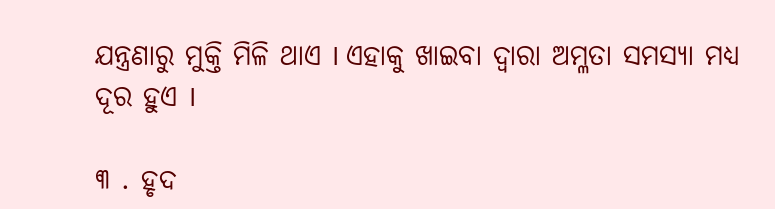ଯନ୍ତ୍ରଣାରୁ ମୁକ୍ତି ମିଳି ଥାଏ I ଏହାକୁ ଖାଇବା ଦ୍ୱାରା ଅମ୍ଳତା ସମସ୍ୟା ମଧ୍ୟ ଦୂର ହୁଏ I

୩ . ହୃଦ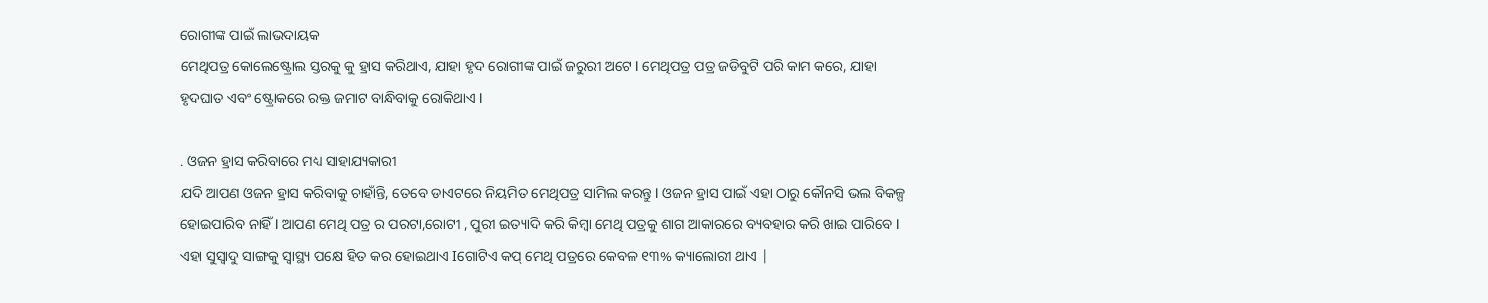ରୋଗୀଙ୍କ ପାଇଁ ଲାଭଦାୟକ
ମେଥିପତ୍ର କୋଲେଷ୍ଟ୍ରୋଲ ସ୍ତରକୁ କୁ ହ୍ରାସ କରିଥାଏ, ଯାହା ହୃଦ ରୋଗୀଙ୍କ ପାଇଁ ଜରୁରୀ ଅଟେ I ମେଥିପତ୍ର ପତ୍ର ଜଡିବୁଟି ପରି କାମ କରେ, ଯାହା ହୃଦଘାତ ଏବଂ ଷ୍ଟ୍ରୋକରେ ରକ୍ତ ଜମାଟ ବାନ୍ଧିବାକୁ ରୋକିଥାଏ I

. ଓଜନ ହ୍ରାସ କରିବାରେ ମଧ୍ୟ ସାହାଯ୍ୟକାରୀ
ଯଦି ଆପଣ ଓଜନ ହ୍ରାସ କରିବାକୁ ଚାହାଁନ୍ତି, ତେବେ ଡାଏଟରେ ନିୟମିତ ମେଥିପତ୍ର ସାମିଲ କରନ୍ତୁ I ଓଜନ ହ୍ରାସ ପାଇଁ ଏହା ଠାରୁ କୌନସି ଭଲ ବିକଳ୍ପ ହୋଇପାରିବ ନାହିଁ I ଆପଣ ମେଥି ପତ୍ର ର ପରଟା,ରୋଟୀ , ପୁରୀ ଇତ୍ୟାଦି କରି କିମ୍ବା ମେଥି ପତ୍ରକୁ ଶାଗ ଆକାରରେ ବ୍ୟବହାର କରି ଖାଇ ପାରିବେ I ଏହା ସୁସ୍ୱାଦୁ ସାଙ୍ଗକୁ ସ୍ୱାସ୍ଥ୍ୟ ପକ୍ଷେ ହିତ କର ହୋଇଥାଏ Iଗୋଟିଏ କପ୍ ମେଥି ପତ୍ରରେ କେବଳ ୧୩% କ୍ୟାଲୋରୀ ଥାଏ |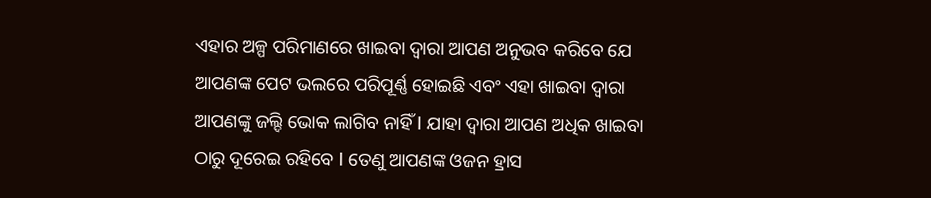ଏହାର ଅଳ୍ପ ପରିମାଣରେ ଖାଇବା ଦ୍ୱାରା ଆପଣ ଅନୁଭବ କରିବେ ଯେ ଆପଣଙ୍କ ପେଟ ଭଲରେ ପରିପୂର୍ଣ୍ଣ ହୋଇଛି ଏବଂ ଏହା ଖାଇବା ଦ୍ୱାରା ଆପଣଙ୍କୁ ଜଲ୍ଦି ଭୋକ ଲାଗିବ ନାହିଁ I ଯାହା ଦ୍ୱାରା ଆପଣ ଅଧିକ ଖାଇବା ଠାରୁ ଦୂରେଇ ରହିବେ I ତେଣୁ ଆପଣଙ୍କ ଓଜନ ହ୍ରାସ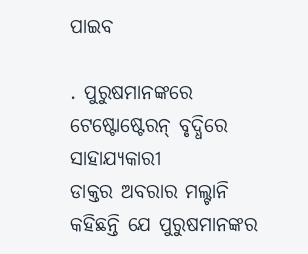ପାଇବ

. ପୁରୁଷମାନଙ୍କରେ ଟେଷ୍ଟୋଷ୍ଟେରନ୍ ବୃଦ୍ଧିରେ ସାହାଯ୍ୟକାରୀ
ଡାକ୍ତର ଅବରାର ମଲ୍ଟାନି କହିଛନ୍ତି ଯେ ପୁରୁଷମାନଙ୍କର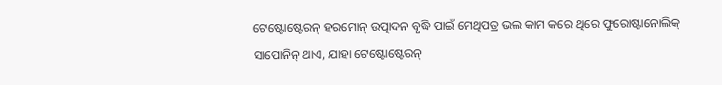ଟେଷ୍ଟୋଷ୍ଟେରନ୍ ହରମୋନ୍ ଉତ୍ପାଦନ ବୃଦ୍ଧି ପାଇଁ ମେଥିପତ୍ର ଭଲ କାମ କରେ ଥିରେ ଫୁରୋଷ୍ଟାନୋଲିକ୍ ସାପୋନିନ୍ ଥାଏ, ଯାହା ଟେଷ୍ଟୋଷ୍ଟେରନ୍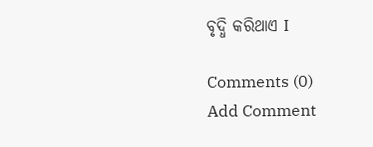ବୃଦ୍ଧି କରିଥାଏ I

Comments (0)
Add Comment